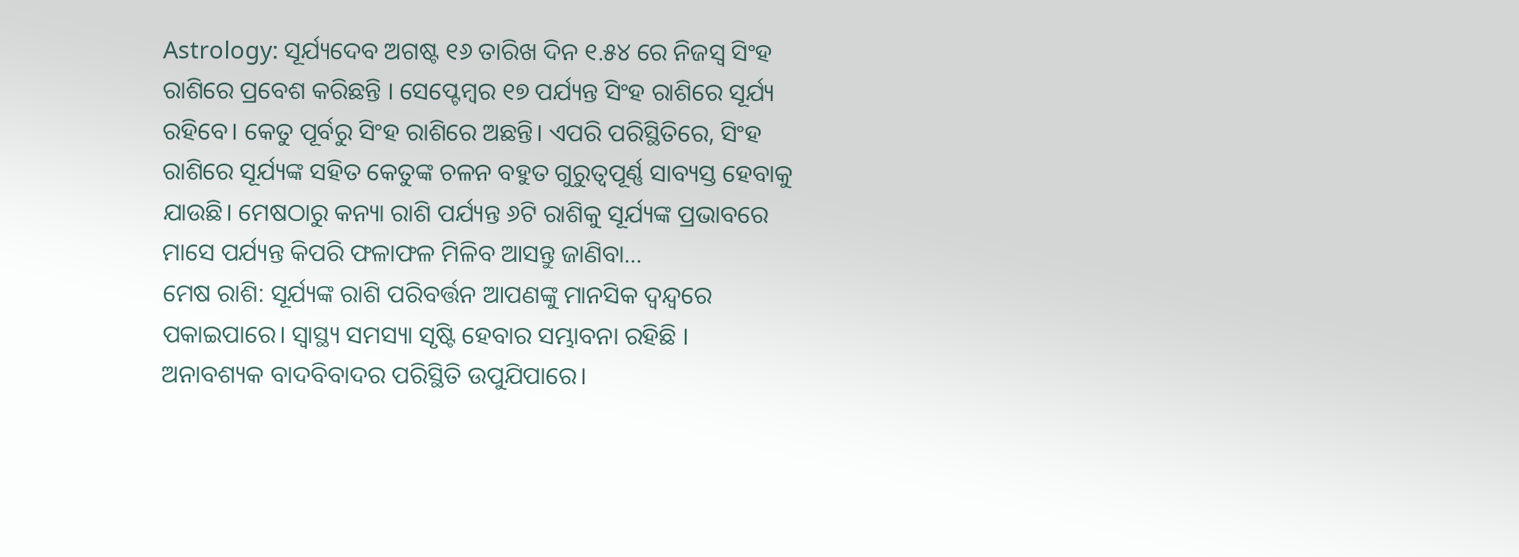Astrology: ସୂର୍ଯ୍ୟଦେବ ଅଗଷ୍ଟ ୧୬ ତାରିଖ ଦିନ ୧.୫୪ ରେ ନିଜସ୍ୱ ସିଂହ ରାଶିରେ ପ୍ରବେଶ କରିଛନ୍ତି । ସେପ୍ଟେମ୍ୱର ୧୭ ପର୍ଯ୍ୟନ୍ତ ସିଂହ ରାଶିରେ ସୂର୍ଯ୍ୟ ରହିବେ। କେତୁ ପୂର୍ବରୁ ସିଂହ ରାଶିରେ ଅଛନ୍ତି। ଏପରି ପରିସ୍ଥିତିରେ, ସିଂହ ରାଶିରେ ସୂର୍ଯ୍ୟଙ୍କ ସହିତ କେତୁଙ୍କ ଚଳନ ବହୁତ ଗୁରୁତ୍ୱପୂର୍ଣ୍ଣ ସାବ୍ୟସ୍ତ ହେବାକୁ ଯାଉଛି। ମେଷଠାରୁ କନ୍ୟା ରାଶି ପର୍ଯ୍ୟନ୍ତ ୬ଟି ରାଶିକୁ ସୂର୍ଯ୍ୟଙ୍କ ପ୍ରଭାବରେ ମାସେ ପର୍ଯ୍ୟନ୍ତ କିପରି ଫଳାଫଳ ମିଳିବ ଆସନ୍ତୁ ଜାଣିବା…
ମେଷ ରାଶି: ସୂର୍ଯ୍ୟଙ୍କ ରାଶି ପରିବର୍ତ୍ତନ ଆପଣଙ୍କୁ ମାନସିକ ଦ୍ୱନ୍ଦ୍ୱରେ ପକାଇପାରେ। ସ୍ୱାସ୍ଥ୍ୟ ସମସ୍ୟା ସୃଷ୍ଟି ହେବାର ସମ୍ଭାବନା ରହିଛି । ଅନାବଶ୍ୟକ ବାଦବିବାଦର ପରିସ୍ଥିତି ଉପୁଯିପାରେ।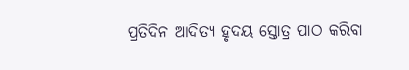ପ୍ରତିଦିନ ଆଦିତ୍ୟ ହୃଦୟ ସ୍ତୋତ୍ର ପାଠ କରିବା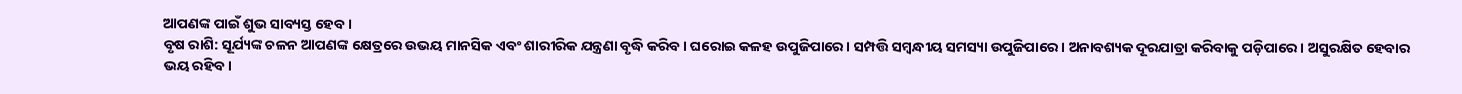ଆପଣଙ୍କ ପାଇଁ ଶୁଭ ସାବ୍ୟସ୍ତ ହେବ ।
ବୃଷ ରାଶି: ସୂର୍ଯ୍ୟଙ୍କ ଚଳନ ଆପଣଙ୍କ କ୍ଷେତ୍ରରେ ଉଭୟ ମାନସିକ ଏବଂ ଶାରୀରିକ ଯନ୍ତ୍ରଣା ବୃଦ୍ଧି କରିବ। ଘରୋଇ କଳହ ଉପୁଜିପାରେ। ସମ୍ପତ୍ତି ସମ୍ବନ୍ଧୀୟ ସମସ୍ୟା ଉପୁଜିପାରେ । ଅନାବଶ୍ୟକ ଦୂରଯାତ୍ରା କରିବାକୁ ପଡ଼ିପାରେ । ଅସୁରକ୍ଷିତ ହେବାର ଭୟ ରହିବ।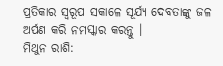ପ୍ରତିକାର ସ୍ୱରୂପ ସକାଳେ ସୂର୍ଯ୍ୟ ଦେବତାଙ୍କୁ ଜଳ ଅର୍ପଣ କରି ନମସ୍କାର କରନ୍ତୁ ।
ମିଥୁନ ରାଶି: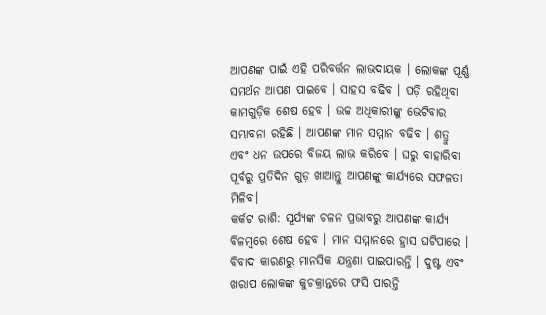ଆପଣଙ୍କ ପାଇଁ ଏହି ପରିବର୍ତ୍ତନ ଲାଭଦାୟକ । ଲୋକଙ୍କ ପୂର୍ଣ୍ଣ ସମର୍ଥନ ଆପଣ ପାଇବେ । ସାହସ ବଢିବ । ପଡ଼ି ରହିଥିବା କାମଗୁଡ଼ିକ ଶେଷ ହେବ । ଉଚ୍ଚ ଅଧିକାରୀଙ୍କୁ ଭେଟିବାର ସମ୍ଭାବନା ରହିଛି । ଆପଣଙ୍କ ମାନ ସମ୍ମାନ ବଢିବ । ଶତ୍ରୁ ଏବଂ ଧନ ଉପରେ ବିଜୟ ଲାଭ କରିବେ । ଘରୁ ବାହାରିବା ପୂର୍ବରୁ ପ୍ରତିଦିନ ଗୁଡ଼ ଖାଆନ୍ତୁ ଆପଣଙ୍କୁ କାର୍ଯ୍ୟରେ ସଫଳତା ମିଳିବ।
କର୍କଟ ରାଶି: ସୂର୍ଯ୍ୟଙ୍କ ଚଳନ ପ୍ରଭାବରୁ ଆପଣଙ୍କ କାର୍ଯ୍ୟ ବିଳମ୍ବରେ ଶେଷ ହେବ । ମାନ ସମ୍ମାନରେ ହ୍ରାସ ଘଟିପାରେ । ବିବାଦ କାରଣରୁ ମାନସିକ ଯନ୍ତ୍ରଣା ପାଇପାରନ୍ତି । ଦୁଷ୍ଟ ଏବଂ ଖରାପ ଲୋକଙ୍କ କୁଚକ୍ରାନ୍ତରେ ଫସି ପାରନ୍ତି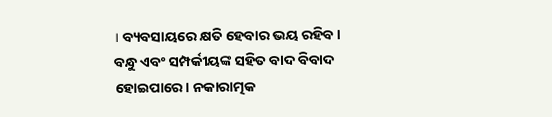। ବ୍ୟବସାୟରେ କ୍ଷତି ହେବାର ଭୟ ରହିବ । ବନ୍ଧୁ ଏବଂ ସମ୍ପର୍କୀୟଙ୍କ ସହିତ ବାଦ ବିବାଦ ହୋଇପାରେ। ନକାରାତ୍ମକ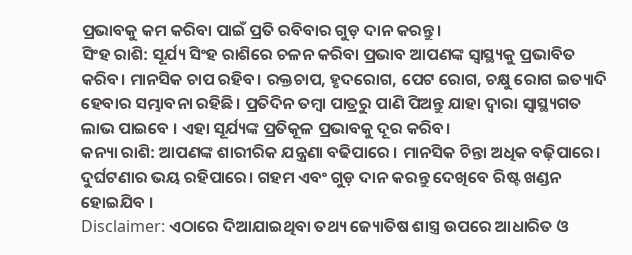ପ୍ରଭାବକୁ କମ କରିବା ପାଇଁ ପ୍ରତି ରବିବାର ଗୁଡ଼ ଦାନ କରନ୍ତୁ।
ସିଂହ ରାଶି: ସୂର୍ଯ୍ୟ ସିଂହ ରାଶିରେ ଚଳନ କରିବା ପ୍ରଭାବ ଆପଣଙ୍କ ସ୍ୱାସ୍ଥ୍ୟକୁ ପ୍ରଭାବିତ କରିବ। ମାନସିକ ଚାପ ରହିବ। ରକ୍ତଚାପ, ହୃଦରୋଗ, ପେଟ ରୋଗ, ଚକ୍ଷୁ ରୋଗ ଇତ୍ୟାଦି ହେବାର ସମ୍ଭାବନା ରହିଛି। ପ୍ରତିଦିନ ତମ୍ବା ପାତ୍ରରୁ ପାଣି ପିଅନ୍ତୁ ଯାହା ଦ୍ୱାରା ସ୍ୱାସ୍ଥ୍ୟଗତ ଲାଭ ପାଇବେ । ଏହା ସୂର୍ଯ୍ୟଙ୍କ ପ୍ରତିକୂଳ ପ୍ରଭାବକୁ ଦୂର କରିବ।
କନ୍ୟା ରାଶି: ଆପଣଙ୍କ ଶାରୀରିକ ଯନ୍ତ୍ରଣା ବଢିପାରେ । ମାନସିକ ଚିନ୍ତା ଅଧିକ ବଢ଼ିପାରେ। ଦୁର୍ଘଟଣାର ଭୟ ରହିପାରେ। ଗହମ ଏବଂ ଗୁଡ଼ ଦାନ କରନ୍ତୁ ଦେଖିବେ ରିଷ୍ଟ ଖଣ୍ଡନ ହୋଇଯିବ ।
Disclaimer: ଏଠାରେ ଦିଆଯାଇଥିବା ତଥ୍ୟ ଜ୍ୟୋତିଷ ଶାସ୍ତ୍ର ଉପରେ ଆଧାରିତ ଓ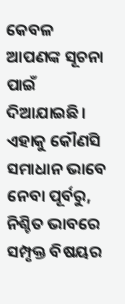କେବଳ ଆପଣଙ୍କ ସୂଚନା ପାଇଁ ଦିଆଯାଇଛି। ଏହାକୁ କୌଣସି ସମାଧାନ ଭାବେ ନେବା ପୂର୍ବରୁ, ନିଶ୍ଚିତ ଭାବରେ ସମ୍ପୃକ୍ତ ବିଷୟର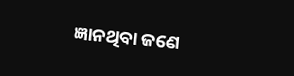ଜ୍ଞାନଥିବା ଜଣେ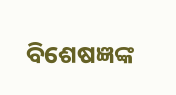ବିଶେଷଜ୍ଞଙ୍କ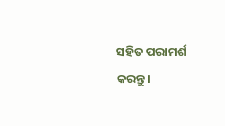ସହିତ ପରାମର୍ଶ କରନ୍ତୁ।